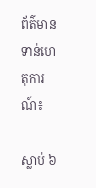ព័ត៌មានទាន់ហេតុការណ៍៖

ស្លាប់ ៦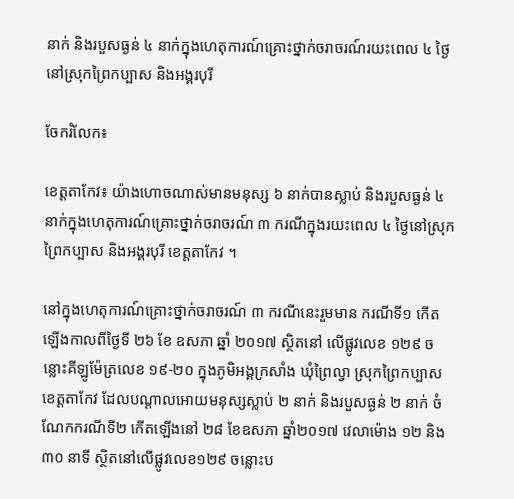នាក់ និងរបួសធ្ងន់ ៤ នាក់ក្នុងហេតុការណ៍គ្រោះថ្នាក់ចរាចរណ៍រយះពេល ៤ ថ្ងៃនៅស្រុកព្រៃកប្បាស និងអង្គរបុរី

ចែករំលែក៖

ខេត្តតាកែវ៖ យ៉ាងហោចណាស់មានមនុស្ស ៦ នាក់បានស្លាប់ និងរបួសធ្ងន់ ៤ នាក់ក្នុងហេតុការណ៍គ្រោះថ្នាក់ចរាចរណ៍ ៣ ករណីក្នុងរយះពេល ៤ ថ្ងៃនៅស្រុកព្រៃកប្បាស និងអង្គរបុរី ខេត្តតាកែវ ។

នៅក្នុងហេតុការណ៍គ្រោះថ្នាក់ចរាចរណ៍ ៣ ករណីនេះរួមមាន ករណីទី១ កើតឡើងកាលពីថ្ងៃទី ២៦ ខែ ឧសភា ឆ្នាំ ២០១៧ ស្ថិតនៅ លើផ្លូវលេខ ១២៩ ចន្លោះគីឡូម៉ែត្រលេខ ១៩-២០ ក្នុងភូមិអង្គក្រសាំង ឃុំព្រៃល្វា ស្រុកព្រៃកប្បាស ខេត្តតាកែវ ដែលបណ្តាលអោយមនុស្សស្លាប់ ២ នាក់ និងរបួសធ្ងន់ ២ នាក់ ចំណែកករណីទី២ កើតឡើងនៅ ២៨ ខែឧសភា ឆ្នាំ២០១៧ វេលាម៉ោង ១២ និង ៣០ នាទី ស្ថិតនៅលើផ្លូវលេខ១២៩ ចន្លោះប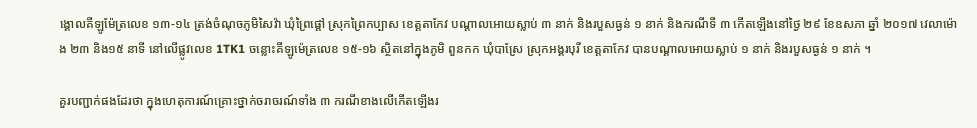ង្គោលគីឡូម៉ែត្រលេខ ១៣-១៤ ត្រង់ចំណុចភូមិសៃវ៉ា ឃុំព្រៃផ្តៅ ស្រុកព្រៃកប្បាស ខេត្តតាកែវ បណ្តាលអោយស្លាប់ ៣ នាក់ និងរបួសធ្ងន់ ១ នាក់ និងករណីទី ៣ កើតឡើងនៅថ្ងៃ ២៩ ខែឧសភា ឆ្នាំ ២០១៧ វេលាម៉ោង ២៣ និង១៥ នាទី នៅលើផ្លូវលេខ 1TK1 ចន្លោះគីឡូម៉េត្រលេខ ១៥-១៦ ស្ថិតនៅក្នុងភូមិ ពួនកក ឃុំបាស្រែ ស្រុកអង្គរបុរី ខេត្តតាកែវ បានបណ្តាលអោយស្លាប់ ១ នាក់ និងរបួសធ្ងន់ ១ នាក់ ។

គួរបញ្ជាក់ផងដែរថា ក្នុងហេតុការណ៍គ្រោះថ្នាក់ចរាចរណ៍ទាំង ៣ ករណីខាងលើកើតឡើងរ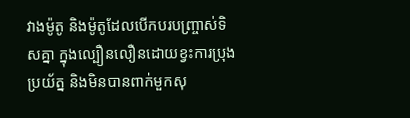វាងម៉ូតូ និងម៉ូតូដែលបើកបរបញ្រ្ចាស់ទិសគ្នា ក្នុងល្បឿនលឿនដោយខ្វះការប្រុងប្រយ័ត្ន និងមិនបានពាក់មួកសុ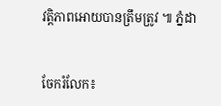វត្តិភាពអោយបានត្រឹមត្រូវ ៕ ភ្នំដា


ចែករំលែក៖